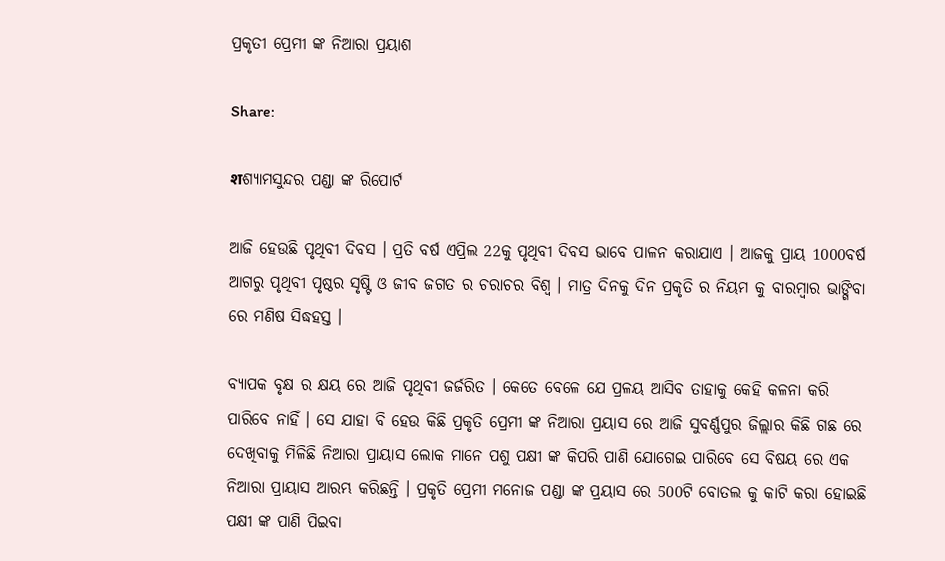ପ୍ରକୃତୀ ପ୍ରେମୀ ଙ୍କ ନିଆରା ପ୍ରୟାଶ

Share:

शଶ୍ୟାମସୁନ୍ଦର ପଣ୍ଡା ଙ୍କ ରିପୋର୍ଟ

ଆଜି ହେଉଛି ପୃଥିବୀ ଦିବସ । ପ୍ରତି ବର୍ଷ ଏପ୍ରିଲ 22କୁ ପୃଥିବୀ ଦିବସ ଭାବେ ପାଳନ କରାଯାଏ । ଆଜକୁ ପ୍ରାୟ 1000ବର୍ଷ ଆଗରୁ ପୃଥିବୀ ପୃଷ୍ଠର ସୃଷ୍ଟି ଓ ଜୀବ ଜଗତ ର ଚରାଚର ବିଶ୍ୱ । ମାତ୍ର ଦିନକୁ ଦିନ ପ୍ରକୃତି ର ନିୟମ କୁ ବାରମ୍ବାର ଭାଙ୍ଗିବା ରେ ମଣିଷ ସିଦ୍ଧହସ୍ତ ।

ବ୍ୟାପକ ବୃକ୍ଷ ର କ୍ଷୟ ରେ ଆଜି ପୃଥିବୀ ଜର୍ଜରିତ । କେତେ ବେଳେ ଯେ ପ୍ରଳୟ ଆସିବ ତାହାକୁ କେହି କଳନା କରି ପାରିବେ ନାହିଁ । ସେ ଯାହା ବି ହେଉ କିଛି ପ୍ରକୃତି ପ୍ରେମୀ ଙ୍କ ନିଆରା ପ୍ରୟାସ ରେ ଆଜି ସୁବର୍ଣ୍ଣପୁର ଜିଲ୍ଲାର କିଛି ଗଛ ରେ ଦେଖିବାକୁ ମିଳିଛି ନିଆରା ପ୍ରାୟାସ ଲୋକ ମାନେ ପଶୁ ପକ୍ଷୀ ଙ୍କ କିପରି ପାଣି ଯୋଗେଇ ପାରିବେ ସେ ବିଷୟ ରେ ଏକ ନିଆରା ପ୍ରାୟାସ ଆରମ୍ଭ କରିଛନ୍ତି । ପ୍ରକୃତି ପ୍ରେମୀ ମନୋଜ ପଣ୍ଡା ଙ୍କ ପ୍ରୟାସ ରେ 500ଟି ବୋତଲ କୁ କାଟି କରା ହୋଇଛି ପକ୍ଷୀ ଙ୍କ ପାଣି ପିଇବା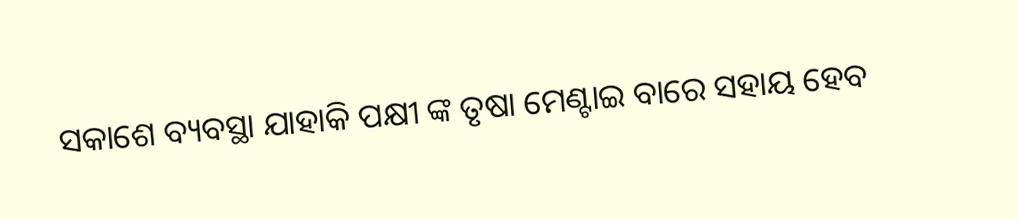ସକାଶେ ବ୍ୟବସ୍ଥା ଯାହାକି ପକ୍ଷୀ ଙ୍କ ତୃଷା ମେଣ୍ଟାଇ ବାରେ ସହାୟ ହେବ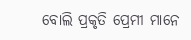ବୋଲି ପ୍ରକୃତି ପ୍ରେମୀ ମାନେ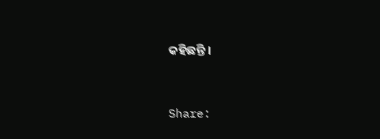କହିଛନ୍ତି ।


Share: